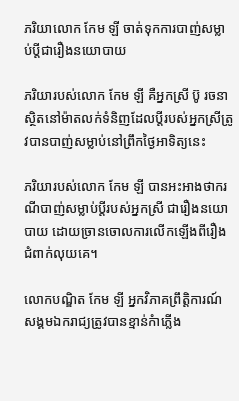ភរិយាលោក កែម ឡី ចាត់ទុកការបាញ់សម្លាប់ប្តីជារឿងនយោបាយ

ភរិយារបស់លោក កែម ឡី គឺអ្នកស្រី ប៊ូ រចនា ស្ថិតនៅម៉ាតលក់ទំនិញដែលប្តីរបស់អ្នកស្រីត្រូវបានបាញ់សម្លាប់នៅព្រឹកថ្ងៃអាទិត្យនេះ

ភរិយារបស់លោក កែម ឡី បានអះអាងថាករណីបាញ់សម្លាប់ប្តីរបស់អ្នកស្រី ជារឿងនយោបាយ ដោយច្រានចោលការលើកឡើងពីរឿងជំពាក់លុយគេ។

លោកបណ្ឌិត កែម ឡី អ្នកវិភាគព្រឹត្តិការណ៍សង្គមឯករាជ្យត្រូវបានខ្មាន់កំាភ្លើង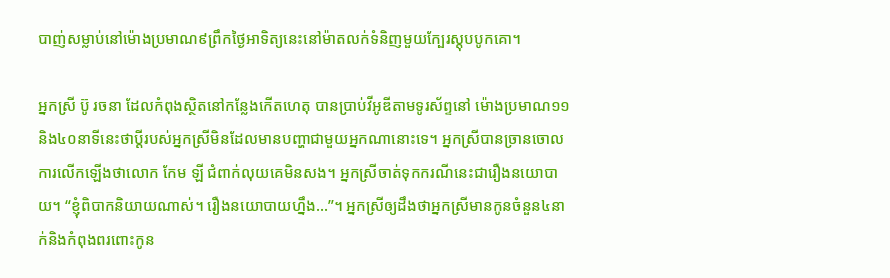បាញ់សម្លាប់នៅម៉ោងប្រមាណ៩ព្រឹកថ្ងៃអាទិត្យនេះនៅម៉ាតលក់ទំនិញមួយក្បែរស្តុបបូកគោ។

អ្នកស្រី ប៊ូ រចនា ដែលកំពុងស្ថិតនៅកន្លែងកើតហេតុ បានប្រាប់វីអូឌីតាមទូរស័ព្ទនៅ ម៉ោងប្រមាណ១១និង៤០នាទីនេះថាប្តីរបស់អ្នកស្រីមិនដែលមានបញ្ហាជាមួយអ្នកណានោះទេ។ អ្នកស្រីបានច្រានចោលការលើកឡើងថាលោក កែម ឡី ជំពាក់លុយគេមិនសង។ អ្នកស្រីចាត់ទុកករណីនេះជារឿងនយោបាយ។ “ខ្ញុំពិបាកនិយាយណាស់។ រឿងនយោបាយហ្នឹង…”។ អ្នកស្រីឲ្យដឹងថាអ្នកស្រីមានកូនចំនួន៤នាក់និងកំពុងពរពោះកូន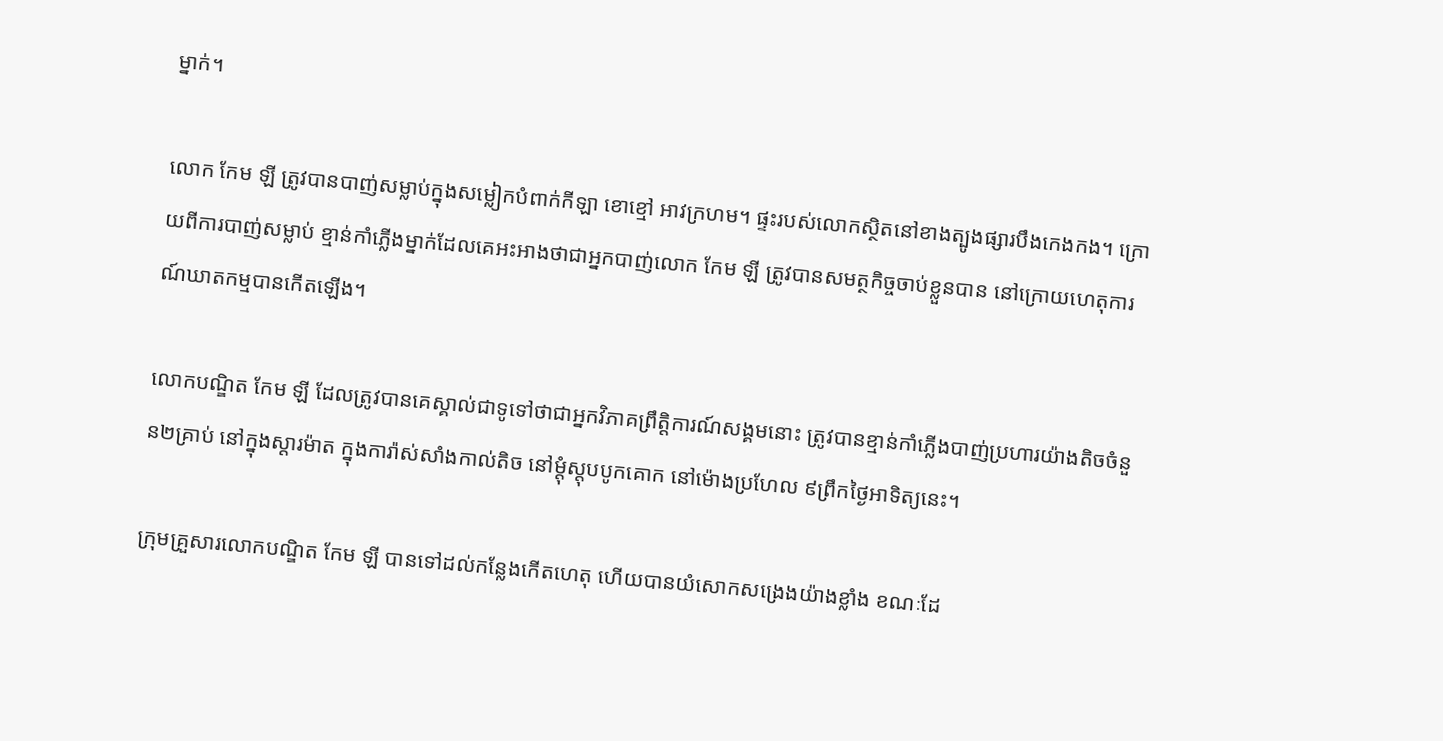ម្នាក់។

លោក កែម ឡី ត្រូវបានបាញ់សម្លាប់ក្នុងសម្លៀកបំពាក់កីឡា ខោខ្មៅ អាវក្រហម។ ផ្ទះរបស់លោកស្ថិតនៅខាងត្បូងផ្សារបឹងកេងកង។ ក្រោយពីការបាញ់សម្លាប់ ខ្មាន់កាំភ្លើងម្នាក់ដែលគេអះអាងថាជាអ្នកបាញ់លោក កែម ឡី ត្រូវបានសមត្ថកិច្ចចាប់ខ្លួនបាន នៅក្រោយហេតុការណ៍ឃាតកម្មបានកើតឡើង។

លោកបណ្ឌិត កែម ឡី ដែលត្រូវបានគេស្គាល់ជាទូទៅថាជាអ្នកវិភាគព្រឹត្តិការណ៍សង្គមនោះ ត្រូវបានខ្មាន់កាំភ្លើងបាញ់ប្រហារយ៉ាងតិចចំនួន២គ្រាប់ នៅក្នុងស្តារម៉ាត ក្នុងការ៉ាស់សាំងកាល់តិច នៅម្ដុំស្តុបបូកគោក នៅម៉ោងប្រហែល ៩ព្រឹកថ្ងៃអាទិត្យនេះ។

ក្រុមគ្រួសារលោកបណ្ឌិត កែម ឡី បានទៅដល់កន្លែងកើតហេតុ ហើយបានយំសោកសង្រេងយ៉ាងខ្លាំង ខណៈដែ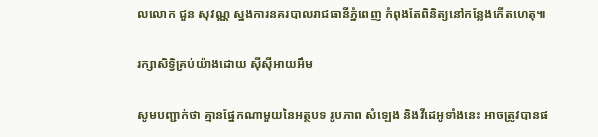លលោក ជួន សុវណ្ណ ស្នងការនគរបាលរាជធានីភ្នំពេញ កំពុងតែពិនិត្យនៅកន្លែងកើតហេតុ៕

រក្សាសិទ្វិគ្រប់យ៉ាងដោយ ស៊ីស៊ីអាយអឹម

សូមបញ្ជាក់ថា គ្មានផ្នែកណាមួយនៃអត្ថបទ រូបភាព សំឡេង និងវីដេអូទាំងនេះ អាចត្រូវបានផ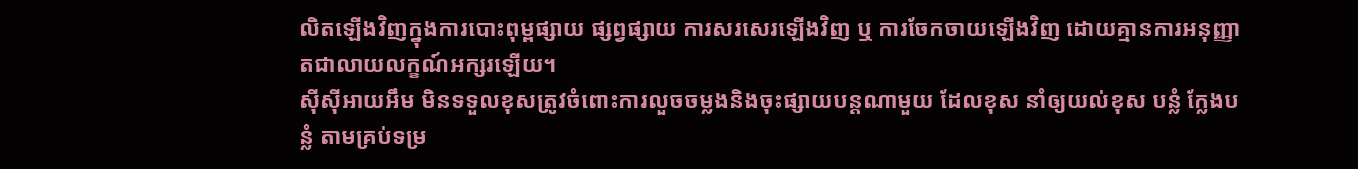លិតឡើងវិញក្នុងការបោះពុម្ពផ្សាយ ផ្សព្វផ្សាយ ការសរសេរឡើងវិញ ឬ ការចែកចាយឡើងវិញ ដោយគ្មានការអនុញ្ញាតជាលាយលក្ខណ៍អក្សរឡើយ។
ស៊ីស៊ីអាយអឹម មិនទទួលខុសត្រូវចំពោះការលួចចម្លងនិងចុះផ្សាយបន្តណាមួយ ដែលខុស នាំឲ្យយល់ខុស បន្លំ ក្លែងបន្លំ តាមគ្រប់ទម្រ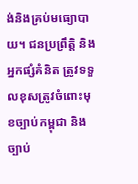ង់និងគ្រប់មធ្យោបាយ។ ជនប្រព្រឹត្តិ និងអ្នកផ្សំគំនិត ត្រូវទទួលខុសត្រូវចំពោះមុខច្បាប់កម្ពុជា និងច្បាប់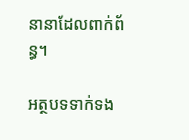នានាដែលពាក់ព័ន្ធ។

អត្ថបទទាក់ទង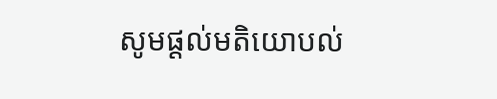សូមផ្ដល់មតិយោបល់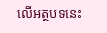លើអត្ថបទនេះ